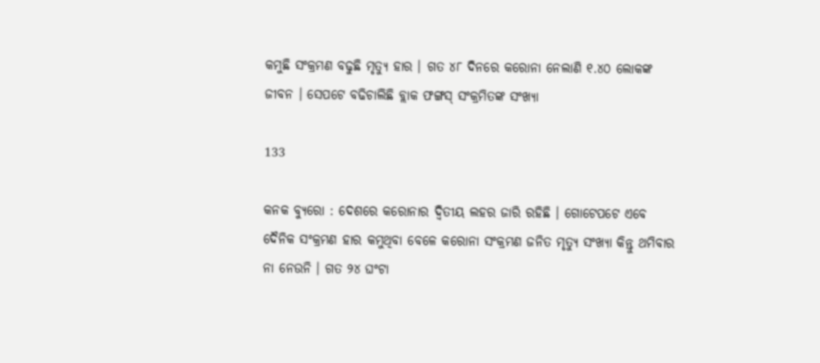କମୁଛି ସଂକ୍ରମଣ ବଢୁଛି ମୃତ୍ୟୁ ହାର । ଗତ ୪୮ ଦିନରେ କରୋନା ନେଲାଣି ୧.୪୦ ଲୋକଙ୍କ ଜୀବନ । ସେପଟେ ବଢିଚାଲିଛି ବ୍ଲାକ ଫଙ୍ଗସ୍ ସଂକ୍ରମିତଙ୍କ ସଂଖ୍ୟା

133

କନକ ବ୍ୟୁରୋ : ଦେଶରେ କରୋନାର ଦ୍ୱିତୀୟ ଲହର ଜାରି ରହିଛି । ଗୋଟେପଟେ ଏବେ ଦୈନିକ ସଂକ୍ରମଣ ହାର କମୁଥିବା ବେଳେ କରୋନା ସଂକ୍ରମଣ ଜନିତ ମୃତ୍ୟୁ ସଂଖ୍ୟା କିନ୍ତୁ ଥମିବାର ନା ନେଉନି । ଗତ ୨୪ ଘଂଟା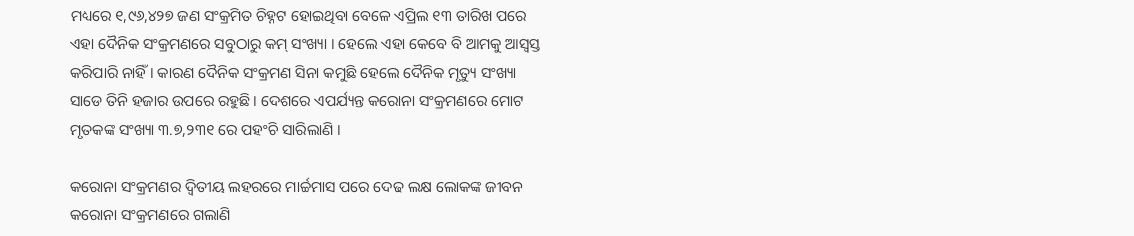ମଧ୍ୟରେ ୧,୯୬,୪୨୭ ଜଣ ସଂକ୍ରମିତ ଚିହ୍ନଟ ହୋଇଥିବା ବେଳେ ଏପ୍ରିଲ ୧୩ ତାରିଖ ପରେ ଏହା ଦୈନିକ ସଂକ୍ରମଣରେ ସବୁଠାରୁ କମ୍ ସଂଖ୍ୟା । ହେଲେ ଏହା କେବେ ବି ଆମକୁ ଆସ୍ୱସ୍ତ କରିପାରି ନାହିଁ । କାରଣ ଦୈନିକ ସଂକ୍ରମଣ ସିନା କମୁଛି ହେଲେ ଦୈନିକ ମୃତ୍ୟୁ ସଂଖ୍ୟା ସାଡେ ତିନି ହଜାର ଉପରେ ରହୁଛି । ଦେଶରେ ଏପର୍ଯ୍ୟନ୍ତ କରୋନା ସଂକ୍ରମଣରେ ମୋଟ ମୃତକଙ୍କ ସଂଖ୍ୟା ୩.୭,୨୩୧ ରେ ପହଂଚି ସାରିଲାଣି ।

କରୋନା ସଂକ୍ରମଣର ଦ୍ୱିତୀୟ ଲହରରେ ମାର୍ଚ୍ଚମାସ ପରେ ଦେଢ ଲକ୍ଷ ଲୋକଙ୍କ ଜୀବନ କରୋନା ସଂକ୍ରମଣରେ ଗଲାଣି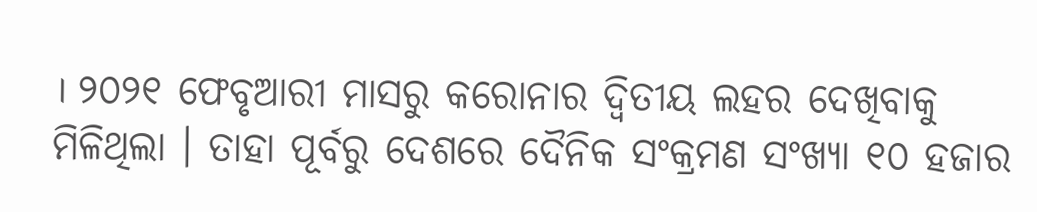। ୨୦୨୧ ଫେବୃଆରୀ ମାସରୁ କରୋନାର ଦ୍ୱିତୀୟ ଲହର ଦେଖିବାକୁ ମିଳିଥିଲା । ତାହା ପୂର୍ବରୁ ଦେଶରେ ଦୈନିକ ସଂକ୍ରମଣ ସଂଖ୍ୟା ୧୦ ହଜାର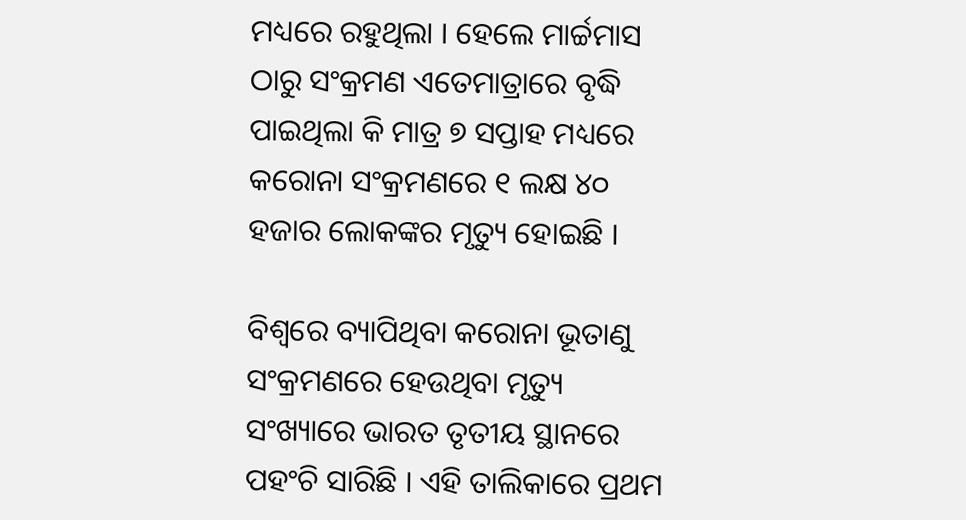ମଧ୍ୟରେ ରହୁଥିଲା । ହେଲେ ମାର୍ଚ୍ଚମାସ ଠାରୁ ସଂକ୍ରମଣ ଏତେମାତ୍ରାରେ ବୃଦ୍ଧି ପାଇଥିଲା କି ମାତ୍ର ୭ ସପ୍ତାହ ମଧ୍ୟରେ କରୋନା ସଂକ୍ରମଣରେ ୧ ଲକ୍ଷ ୪୦ ହଜାର ଲୋକଙ୍କର ମୃତ୍ୟୁ ହୋଇଛି ।

ବିଶ୍ୱରେ ବ୍ୟାପିଥିବା କରୋନା ଭୂତାଣୁ ସଂକ୍ରମଣରେ ହେଉଥିବା ମୃତ୍ୟୁ ସଂଖ୍ୟାରେ ଭାରତ ତୃତୀୟ ସ୍ଥାନରେ ପହଂଚି ସାରିଛି । ଏହି ତାଲିକାରେ ପ୍ରଥମ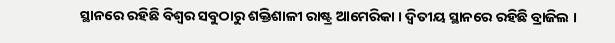ସ୍ଥାନରେ ରହିଛି ବିଶ୍ୱର ସବୁଠାରୁ ଶକ୍ତିଶାଳୀ ରାଷ୍ଟ୍ର ଆମେରିକା । ଦ୍ୱିତୀୟ ସ୍ଥାନରେ ରହିଛି ବ୍ରାଜିଲ ।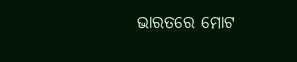ଭାରତରେ ମୋଟ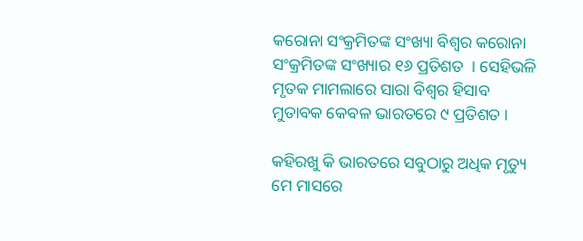କରୋନା ସଂକ୍ରମିତଙ୍କ ସଂଖ୍ୟା ବିଶ୍ୱର କରୋନା ସଂକ୍ରମିତଙ୍କ ସଂଖ୍ୟାର ୧୬ ପ୍ରତିଶତ  । ସେହିଭଳି ମୃତକ ମାମଲାରେ ସାରା ବିଶ୍ୱର ହିସାବ ମୁତାବକ କେବଳ ଭାରତରେ ୯ ପ୍ରତିଶତ ।

କହିରଖୁ କି ଭାରତରେ ସବୁଠାରୁ ଅଧିକ ମୃତ୍ୟୁ ମେ ମାସରେ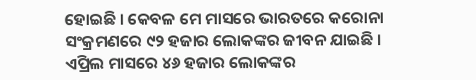ହୋଇଛି । କେବଳ ମେ ମାସରେ ଭାରତରେ କରୋନା ସଂକ୍ରମଣରେ ୯୨ ହଜାର ଲୋକଙ୍କର ଜୀବନ ଯାଇଛି । ଏପ୍ରିଲ ମାସରେ ୪୬ ହଜାର ଲୋକଙ୍କର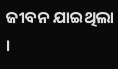ଜୀବନ ଯାଇଥିଲା ।